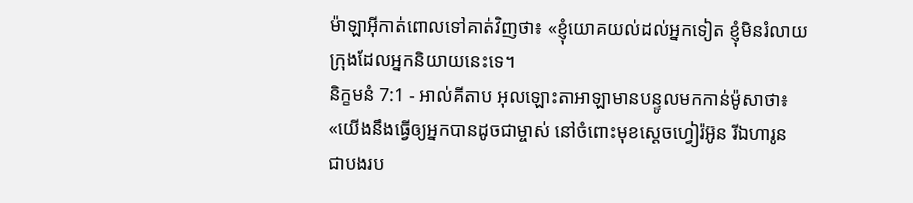ម៉ាឡាអ៊ីកាត់ពោលទៅគាត់វិញថា៖ «ខ្ញុំយោគយល់ដល់អ្នកទៀត ខ្ញុំមិនរំលាយក្រុងដែលអ្នកនិយាយនេះទេ។
និក្ខមនំ 7:1 - អាល់គីតាប អុលឡោះតាអាឡាមានបន្ទូលមកកាន់ម៉ូសាថា៖ «យើងនឹងធ្វើឲ្យអ្នកបានដូចជាម្ចាស់ នៅចំពោះមុខស្តេចហ្វៀរ៉អ៊ូន រីឯហារូន ជាបងរប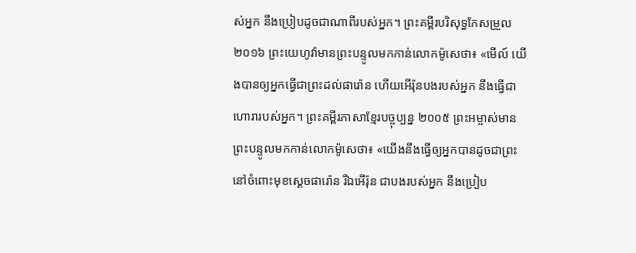ស់អ្នក នឹងប្រៀបដូចជាណាពីរបស់អ្នក។ ព្រះគម្ពីរបរិសុទ្ធកែសម្រួល ២០១៦ ព្រះយេហូវ៉ាមានព្រះបន្ទូលមកកាន់លោកម៉ូសេថា៖ «មើល៍ យើងបានឲ្យអ្នកធ្វើជាព្រះដល់ផារ៉ោន ហើយអើរ៉ុនបងរបស់អ្នក នឹងធ្វើជាហោរារបស់អ្នក។ ព្រះគម្ពីរភាសាខ្មែរបច្ចុប្បន្ន ២០០៥ ព្រះអម្ចាស់មានព្រះបន្ទូលមកកាន់លោកម៉ូសេថា៖ «យើងនឹងធ្វើឲ្យអ្នកបានដូចជាព្រះ នៅចំពោះមុខស្ដេចផារ៉ោន រីឯអើរ៉ុន ជាបងរបស់អ្នក នឹងប្រៀប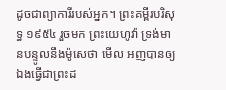ដូចជាព្យាការីរបស់អ្នក។ ព្រះគម្ពីរបរិសុទ្ធ ១៩៥៤ រួចមក ព្រះយេហូវ៉ា ទ្រង់មានបន្ទូលនឹងម៉ូសេថា មើល អញបានឲ្យឯងធ្វើជាព្រះដ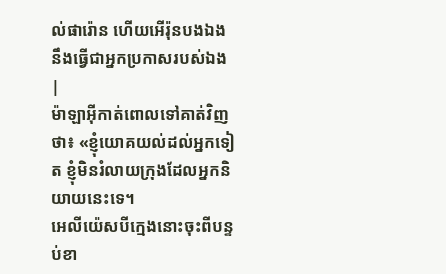ល់ផារ៉ោន ហើយអើរ៉ុនបងឯងនឹងធ្វើជាអ្នកប្រកាសរបស់ឯង |
ម៉ាឡាអ៊ីកាត់ពោលទៅគាត់វិញថា៖ «ខ្ញុំយោគយល់ដល់អ្នកទៀត ខ្ញុំមិនរំលាយក្រុងដែលអ្នកនិយាយនេះទេ។
អេលីយ៉េសបីក្មេងនោះចុះពីបន្ទប់ខា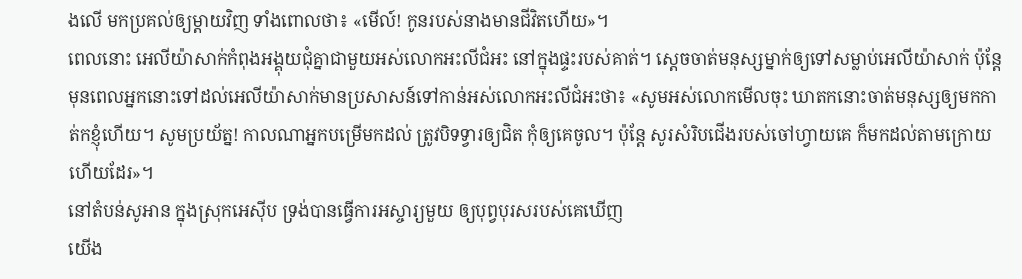ងលើ មកប្រគល់ឲ្យម្តាយវិញ ទាំងពោលថា៖ «មើល៍! កូនរបស់នាងមានជីវិតហើយ»។
ពេលនោះ អេលីយ៉ាសាក់កំពុងអង្គុយជុំគ្នាជាមួយអស់លោកអះលីជំអះ នៅក្នុងផ្ទះរបស់គាត់។ ស្តេចចាត់មនុស្សម្នាក់ឲ្យទៅសម្លាប់អេលីយ៉ាសាក់ ប៉ុន្តែ មុនពេលអ្នកនោះទៅដល់អេលីយ៉ាសាក់មានប្រសាសន៍ទៅកាន់អស់លោកអះលីជំអះថា៖ «សូមអស់លោកមើលចុះ ឃាតកនោះចាត់មនុស្សឲ្យមកកាត់កខ្ញុំហើយ។ សូមប្រយ័ត្ន! កាលណាអ្នកបម្រើមកដល់ ត្រូវបិទទ្វារឲ្យជិត កុំឲ្យគេចូល។ ប៉ុន្តែ សូរសំរិបជើងរបស់ចៅហ្វាយគេ ក៏មកដល់តាមក្រោយហើយដែរ»។
នៅតំបន់សូអាន ក្នុងស្រុកអេស៊ីប ទ្រង់បានធ្វើការអស្ចារ្យមួយ ឲ្យបុព្វបុរសរបស់គេឃើញ
យើង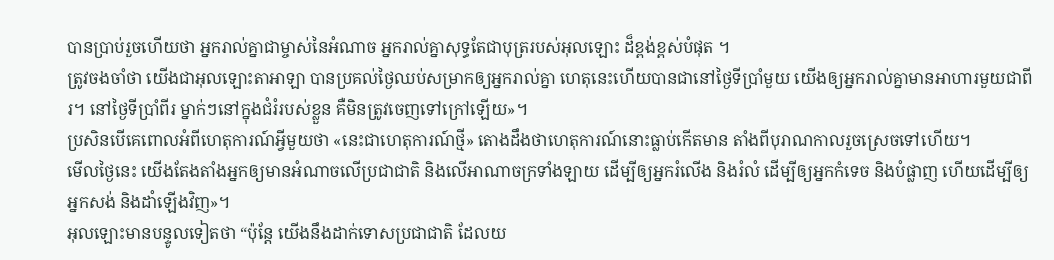បានប្រាប់រួចហើយថា អ្នករាល់គ្នាជាម្ចាស់នៃអំណាច អ្នករាល់គ្នាសុទ្ធតែជាបុត្ររបស់អុលឡោះ ដ៏ខ្ពង់ខ្ពស់បំផុត ។
ត្រូវចងចាំថា យើងជាអុលឡោះតាអាឡា បានប្រគល់ថ្ងៃឈប់សម្រាកឲ្យអ្នករាល់គ្នា ហេតុនេះហើយបានជានៅថ្ងៃទីប្រាំមួយ យើងឲ្យអ្នករាល់គ្នាមានអាហារមួយជាពីរ។ នៅថ្ងៃទីប្រាំពីរ ម្នាក់ៗនៅក្នុងជំរំរបស់ខ្លួន គឺមិនត្រូវចេញទៅក្រៅឡើយ»។
ប្រសិនបើគេពោលអំពីហេតុការណ៍អ្វីមួយថា «នេះជាហេតុការណ៍ថ្មី» តោងដឹងថាហេតុការណ៍នោះធ្លាប់កើតមាន តាំងពីបុរាណកាលរួចស្រេចទៅហើយ។
មើលថ្ងៃនេះ យើងតែងតាំងអ្នកឲ្យមានអំណាចលើប្រជាជាតិ និងលើអាណាចក្រទាំងឡាយ ដើម្បីឲ្យអ្នករំលើង និងរំលំ ដើម្បីឲ្យអ្នកកំទេច និងបំផ្លាញ ហើយដើម្បីឲ្យអ្នកសង់ និងដាំឡើងវិញ»។
អុលឡោះមានបន្ទូលទៀតថា “ប៉ុន្តែ យើងនឹងដាក់ទោសប្រជាជាតិ ដែលយ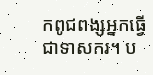កពូជពង្សអ្នកធ្វើជាទាសករ។ ប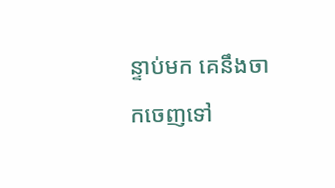ន្ទាប់មក គេនឹងចាកចេញទៅ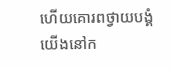ហើយគោរពថ្វាយបង្គំយើងនៅក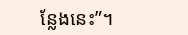ន្លែងនេះ”។